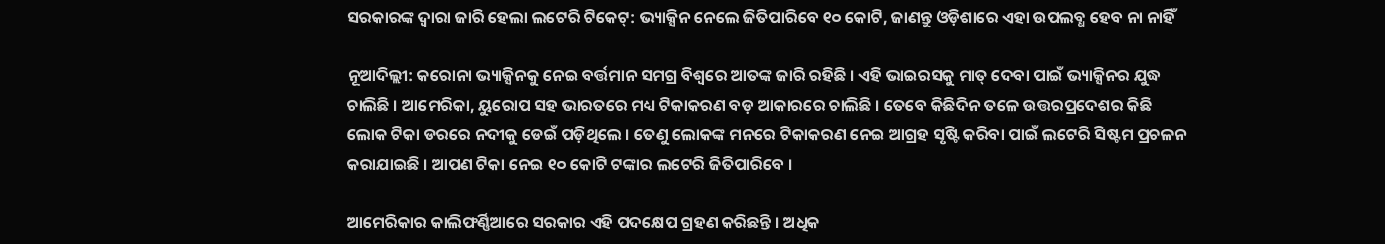ସରକାରଙ୍କ ଦ୍ୱାରା ଜାରି ହେଲା ଲଟେରି ଟିକେଟ୍: ଭ୍ୟାକ୍ସିନ ନେଲେ ଜିତିପାରିବେ ୧୦ କୋଟି, ଜାଣନ୍ତୁ ଓଡ଼ିଶାରେ ଏହା ଉପଲବ୍ଧ ହେବ ନା ନାହିଁ

ନୂଆଦିଲ୍ଲୀ: କରୋନା ଭ୍ୟାକ୍ସିନକୁ ନେଇ ବର୍ତ୍ତମାନ ସମଗ୍ର ବିଶ୍ୱରେ ଆତଙ୍କ ଜାରି ରହିଛି । ଏହି ଭାଇରସକୁ ମାତ୍ ଦେବା ପାଇଁ ଭ୍ୟାକ୍ସିନର ଯୁଦ୍ଧ ଚାଲିଛି । ଆମେରିକା, ୟୁରୋପ ସହ ଭାରତରେ ମଧ୍ୟ ଟିକାକରଣ ବଡ଼ ଆକାରରେ ଚାଲିଛି । ତେବେ କିଛିଦିନ ତଳେ ଉତ୍ତରପ୍ରଦେଶର କିଛି ଲୋକ ଟିକା ଡରରେ ନଦୀକୁ ଡେଇଁ ପଡ଼ିଥିଲେ । ତେଣୁ ଲୋକଙ୍କ ମନରେ ଟିକାକରଣ ନେଇ ଆଗ୍ରହ ସୃଷ୍ଟି କରିବା ପାଇଁ ଲଟେରି ସିଷ୍ଟମ ପ୍ରଚଳନ କରାଯାଇଛି । ଆପଣ ଟିକା ନେଇ ୧୦ କୋଟି ଟଙ୍କାର ଲଟେରି ଜିତିପାରିବେ ।

ଆମେରିକାର କାଲିଫର୍ଣ୍ଣିଆରେ ସରକାର ଏହି ପଦକ୍ଷେପ ଗ୍ରହଣ କରିଛନ୍ତି । ଅଧିକ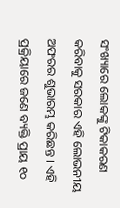ସଂଖ୍ୟାରେ ଲୋକଙ୍କୁ ଟିକାକରଣ କରିବାକୁ ସରକାର ଏହି ଲୋଭନୀୟ ଅଫରର ଶୁଭାରମ୍ଭ କରିଛନ୍ତ । ଏହି ପ୍ରକ୍ରିୟାରେ ଜଣେ ବ୍ୟକ୍ତି ପ୍ରାୟ ୧୦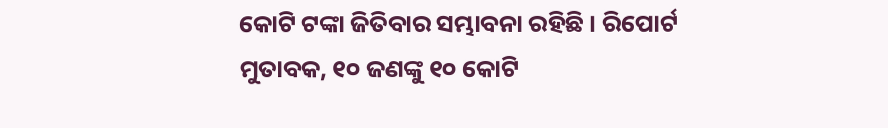କୋଟି ଟଙ୍କା ଜିତିବାର ସମ୍ଭାବନା ରହିଛି । ରିପୋର୍ଟ ମୁତାବକ, ୧୦ ଜଣଙ୍କୁ ୧୦ କୋଟି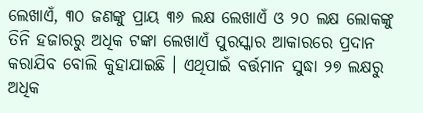ଲେଖାଏଁ, ୩୦ ଜଣଙ୍କୁ ପ୍ରାୟ ୩୬ ଲକ୍ଷ ଲେଖାଏଁ ଓ ୨୦ ଲକ୍ଷ ଲୋକଙ୍କୁ ତିନି ହଜାରରୁ ଅଧିକ ଟଙ୍କା ଲେଖାଏଁ ପୁରସ୍କାର ଆକାରରେ ପ୍ରଦାନ କରାଯିବ ବୋଲି କୁହାଯାଇଛି । ଏଥିପାଇଁ ବର୍ତ୍ତମାନ ସୁଦ୍ଧା ୨୭ ଲକ୍ଷରୁ ଅଧିକ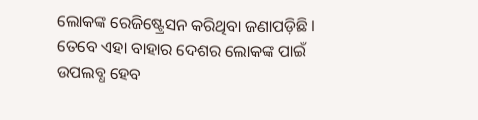ଲୋକଙ୍କ ରେଜିଷ୍ଟ୍ରେସନ କରିଥିବା ଜଣାପଡ଼ିଛି । ତେବେ ଏହା ବାହାର ଦେଶର ଲୋକଙ୍କ ପାଇଁ ଉପଲବ୍ଧ ହେବ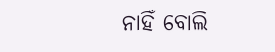ନାହିଁ ବୋଲି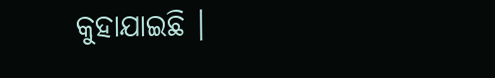କୁହାଯାଇଛି ।